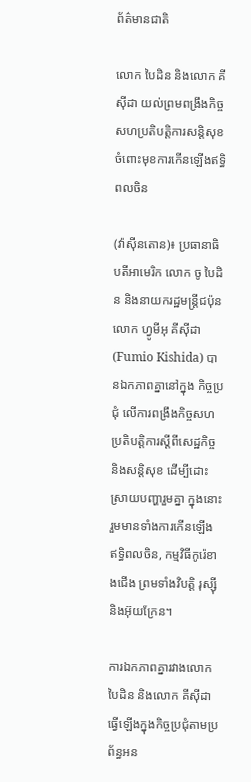ព័ត៌មានជាតិ

លោក បៃដិន និងលោក គីស៊ីដា យល់ព្រមពង្រឹងកិច្ចសហប្រតិបត្តិការសន្តិសុខ ចំពោះមុខការកើនឡើងឥទ្ធិពលចិន

(វ៉ាស៊ីនតោន)៖ ប្រធានាធិបតីអាមេរិក លោក ចូ បៃដិន និងនាយករដ្ឋមន្ត្រីជប៉ុន លោក ហ្វូមីអុ គីស៊ីដា (Fumio Kishida) បានឯកភាពគ្នានៅក្នុង កិច្ចប្រជុំ លើការពង្រឹងកិច្ចសហប្រតិបត្តិការស្ដីពីសេដ្ឋកិច្ច និងសន្តិសុខ ដើម្បីដោះស្រាយបញ្ហារួមគ្នា ក្នុងនោះរួមមានទាំងការកើនឡើង ឥទ្ធិពលចិន, កម្មវិធីកូរ៉េខាងជើង ព្រមទាំងវិបត្តិ រុស្ស៊ី និងអ៊ុយក្រែន។

ការឯកភាពគ្នារវាងលោក បៃដិន និងលោក គីស៊ីដា ធ្វើឡើងក្នុងកិច្ចប្រជុំតាមប្រព័ន្ធអន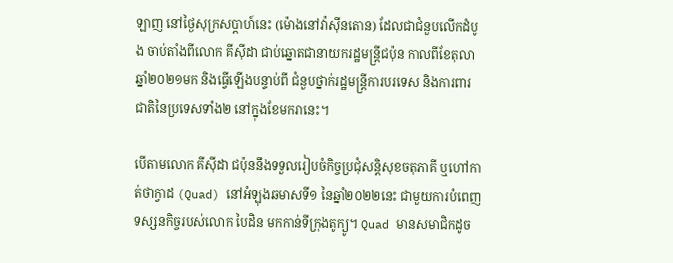ឡាញ នៅថ្ងៃសុក្រសប្ដាហ៍នេះ (ម៉ោងនៅវ៉ាស៊ីនតោន) ដែលជាជំនួបលើកដំបូង ចាប់តាំងពីលោក គីស៊ីដា ជាប់ឆ្នោតជានាយករដ្ឋមន្ត្រីជប៉ុន កាលពីខែតុលាឆ្នាំ២០២១មក និងធ្វើឡើងបន្ទាប់ពី ជំនួបថ្នាក់រដ្ឋមន្ត្រីការបរទេស និងការពារជាតិនៃប្រទេសទាំង២ នៅក្នុងខែមករានេះ។

បើតាមលោក គីស៊ីដា ជប៉ុននឹងទទួលរៀបចំកិច្ចប្រជុំសន្តិសុខចតុភាគី ឬហៅកាត់ថាក្វាដ (Quad) នៅអំឡុងឆមាសទី១ នៃឆ្នាំ២០២២នេះ ជាមួយការបំពេញទស្សនកិច្ចរបស់លោក បៃដិន មកកាន់ទីក្រុងតូក្យូ។ Quad មានសមាជិកដូច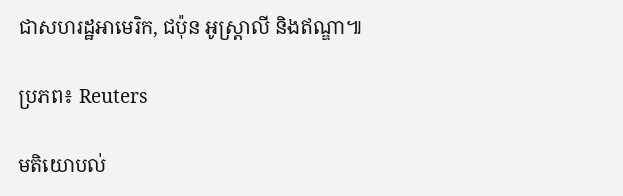ជាសហរដ្ឋអាមេរិក, ជប៉ុន អូស្ត្រាលី និងឥណ្ឌា៕

ប្រភព៖ Reuters

មតិយោបល់